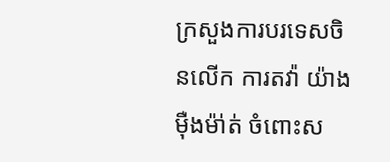ក្រសួងការបរទេសចិនលើក ការតវ៉ា យ៉ាង ម៉ឺងម៉ា់ត់ ចំពោះស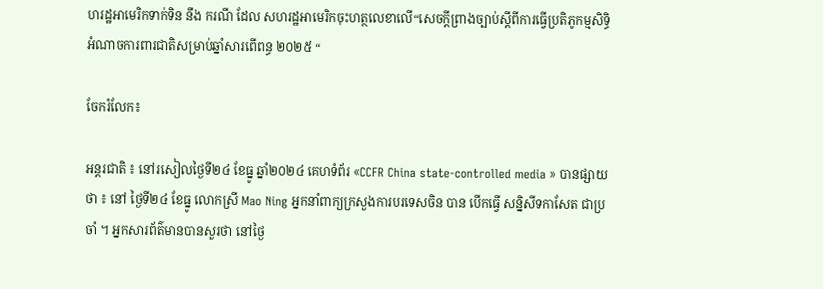ហរដ្ឋអាមេរិកទាក់ទិន នឹង ករណី ដែល សហរដ្ឋអាមេរិកចុះហត្ថលេខាលើ“សេចក្តីព្រាងច្បាប់ស្តីពីការធ្វើប្រតិភូកម្មសិទ្ធិអំណាចការពារជាតិសម្រាប់ឆ្នាំសារពើពន្ធ ២០២៥ “

ចែករំលែក៖

អន្តរជាតិ ៖ នៅរសៀលថ្ងៃទី២៤ ខែធ្នូ ឆ្នាំ២០២៤ គេហទំព័រ «CCFR China state-controlled media » បានផ្សាយថា ៖ នៅ ថ្ងៃទី២៤ ខែធ្នូ លោកស្រី Mao Ning អ្នកនាំពាក្យក្រសួងការបរទេសចិន បាន បើកធ្វើ សន្និសីទកាសែត ជាប្រចាំ ។ អ្នកសារព័ត៌មានបានសួរថា នៅថ្ងៃ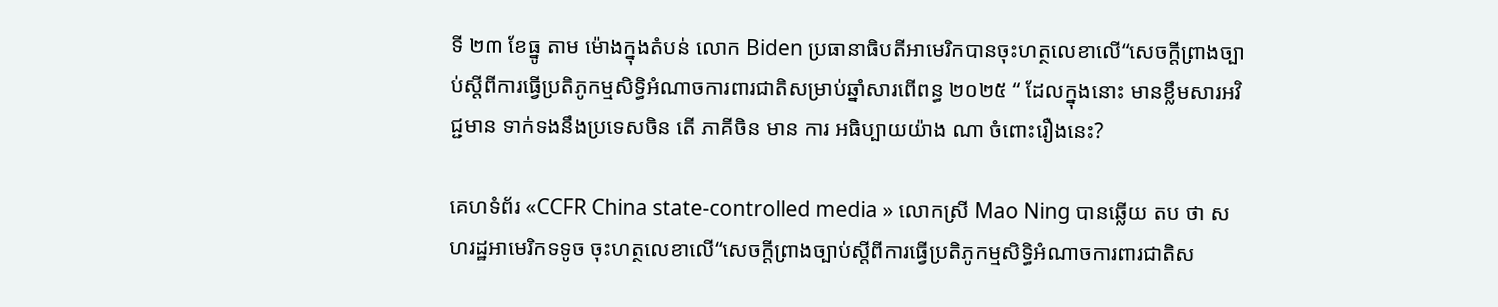ទី ២៣ ខែធ្នូ តាម ម៉ោងក្នុងតំបន់ លោក Biden ប្រធានាធិបតីអាមេរិកបានចុះហត្ថលេខាលើ“សេចក្តីព្រាងច្បាប់ស្តីពីការធ្វើប្រតិភូកម្មសិទ្ធិអំណាចការពារជាតិសម្រាប់ឆ្នាំសារពើពន្ធ ២០២៥ “ ដែលក្នុងនោះ មានខ្លឹមសារអវិជ្ជមាន ទាក់ទងនឹងប្រទេសចិន តើ ភាគីចិន មាន ការ អធិប្បាយយ៉ាង ណា ចំពោះរឿងនេះ?

គេហទំព័រ «CCFR China state-controlled media » លោកស្រី Mao Ning បានឆ្លើយ តប ថា សហរដ្ឋអាមេរិកទទូច ចុះហត្ថលេខាលើ“សេចក្តីព្រាងច្បាប់ស្តីពីការធ្វើប្រតិភូកម្មសិទ្ធិអំណាចការពារជាតិស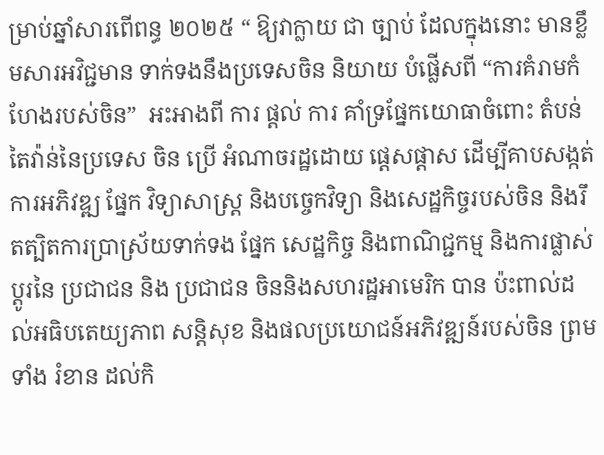ម្រាប់ឆ្នាំសារពើពន្ធ ២០២៥ “ ឱ្យវាក្លាយ ជា ច្បាប់ ដែលក្នុងនោះ មានខ្លឹមសារអវិជ្ជមាន ទាក់ទងនឹងប្រទេសចិន និយាយ បំផ្លើសពី “ការគំរាមកំហែងរបស់ចិន”  អះអាងពី ការ ផ្តល់ ការ គាំទ្រផ្នែកយោធាចំពោះ តំបន់ តៃវ៉ាន់នៃប្រទេស ចិន ប្រើ អំណាចរដ្ឋដោយ ផ្តេសផ្តាស ដើម្បីគាបសង្កត់ការអភិវឌ្ឍ ផ្នែក វិទ្យាសាស្ត្រ និងបច្ចេកវិទ្យា និងសេដ្ឋកិច្ចរបស់ចិន និងរឹតត្បិតការប្រាស្រ័យទាក់ទង ផ្នែក សេដ្ឋកិច្ច និងពាណិជ្ជកម្ម និងការផ្លាស់ប្តូរនៃ ប្រជាជន និង ប្រជាជន ចិននិងសហរដ្ឋអាមេរិក បាន ប៉ះពាល់ដល់អធិបតេយ្យភាព សន្តិសុខ និងផលប្រយោជន៍អភិវឌ្ឍន៍របស់ចិន ព្រមទាំង រំខាន ដល់កិ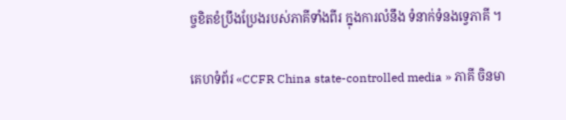ច្ចខិតខំប្រឹងប្រែងរបស់ភាគីទាំងពីរ ក្នុងការលំនឹង ទំនាក់ទំនងទ្វេភាគី ។

គេហទំព័រ «CCFR China state-controlled media » ភាគី ចិនមា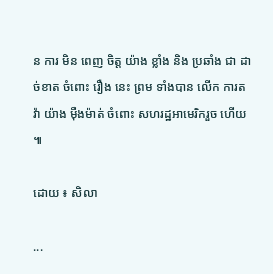ន ការ មិន ពេញ ចិត្ត យ៉ាង ខ្លាំង និង ប្រឆាំង ជា ដាច់ខាត ចំពោះ រឿង នេះ ព្រម ទាំងបាន លើក ការតវ៉ា យ៉ាង ម៉ឺងម៉ាត់ ចំពោះ សហរដ្ឋអាមេរិករួច ហើយ ៕

ដោយ ៖ សិលា

...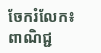ចែករំលែក៖
ពាណិជ្ជ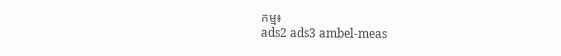កម្ម៖
ads2 ads3 ambel-meas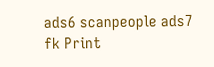ads6 scanpeople ads7 fk Print